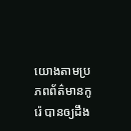យោងតាមប្រភពព័ត៌មានកូរ៉េ បានឲ្យដឹង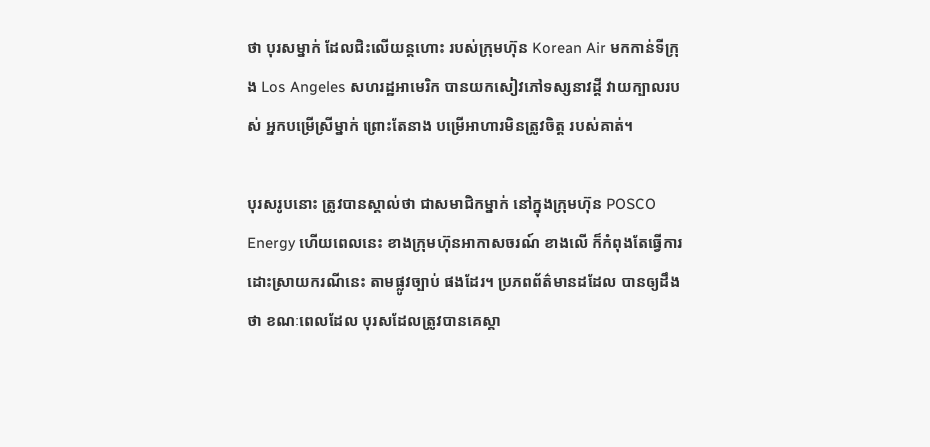ថា បុរសម្នាក់ ដែលជិះលើយន្តហោះ របស់ក្រុមហ៊ុន Korean Air មកកាន់ទីក្រុង Los Angeles សហរដ្ឋអាមេរិក បានយកសៀវភៅទស្សនាវដ្តី វាយក្បាលរបស់ អ្នកបម្រើស្រីម្នាក់ ព្រោះតែនាង បម្រើអាហារមិនត្រូវចិត្ត របស់គាត់។

បុរសរូបនោះ ត្រូវបានស្គាល់ថា ជាសមាជិកម្នាក់ នៅក្នុងក្រុមហ៊ុន POSCO Energy ហើយពេលនេះ ខាងក្រុមហ៊ុនអាកាសចរណ៍ ខាងលើ ក៏កំពុងតែធ្វើការដោះស្រាយករណីនេះ តាមផ្លូវច្បាប់ ផងដែរ។ ប្រភពព័ត៌មានដដែល បានឲ្យដឹងថា ខណៈពេលដែល បុរសដែលត្រូវបានគេស្គា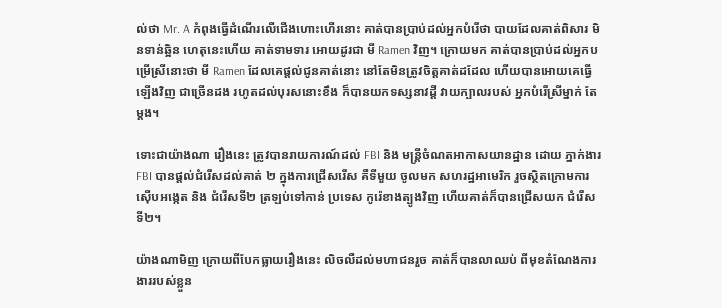ល់ថា Mr. A កំពុងធ្វើដំណើរលើជើងហោះហើរនោះ គាត់បានប្រាប់ដល់អ្នកបំរើថា បាយដែលគាត់ពិសារ មិនទាន់ឆ្អិន ហេតុនេះហើយ គាត់ទាមទារ អោយដូរជា មី Ramen វិញ។ ក្រោយមក គាត់បានប្រាប់ដល់អ្នកបម្រើស្រីនោះថា មី Ramen ដែលគេផ្តល់ជូនគាត់នោះ នៅតែមិនត្រូវចិត្តគាត់ដដែល ហើយបានអោយគេធ្វើឡើងវិញ ជាច្រើនដង រហូតដល់បុរសនោះខឹង ក៏បានយកទស្សនាវដ្តី វាយក្បាលរបស់ អ្នកបំរើស្រីម្នាក់ តែម្តង។

ទោះជាយ៉ាងណា រឿងនេះ ត្រូវបានរាយការណ៍ដល់ FBI និង មន្រ្តីចំណតអាកាសយានដ្ឋាន ដោយ ភ្នាក់ងារ FBI បានផ្តល់ជំរើសដល់គាត់ ២ ក្នុងការជ្រើសរើស គឺទីមួយ ចូលមក សហរដ្ឋអាមេរិក រួចស្ថិតក្រោមការស៊ើបអង្កេត និង ជំរើសទី២ ត្រឡប់ទៅកាន់ ប្រទេស កូរ៉េខាងត្បូងវិញ ហើយគាត់ក៏បានជ្រើសយក ជំរើសទី២។

យ៉ាងណាមិញ ក្រោយពីបែកធ្លាយរឿងនេះ លិចលឺដល់មហាជនរួច គាត់ក៏បានលាឈប់ ពីមុខតំណែងការងាររបស់ខ្លួន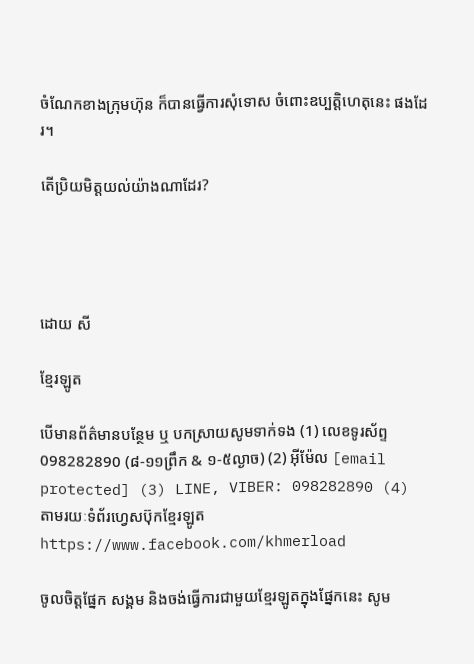ចំណែកខាងក្រុមហ៊ុន ក៏បានធ្វើការសុំទោស ចំពោះឧប្បតិ្តហេតុនេះ ផងដែរ។

តើប្រិយមិត្តយល់យ៉ាងណាដែរ?




ដោយ សី

ខ្មែរឡូត

បើមានព័ត៌មានបន្ថែម ឬ បកស្រាយសូមទាក់ទង (1) លេខទូរស័ព្ទ 098282890 (៨-១១ព្រឹក & ១-៥ល្ងាច) (2) អ៊ីម៉ែល [email protected] (3) LINE, VIBER: 098282890 (4) តាមរយៈទំព័រហ្វេសប៊ុកខ្មែរឡូត https://www.facebook.com/khmerload

ចូលចិត្តផ្នែក សង្គម និងចង់ធ្វើការជាមួយខ្មែរឡូតក្នុងផ្នែកនេះ សូម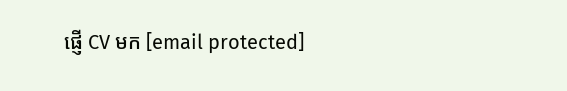ផ្ញើ CV មក [email protected]